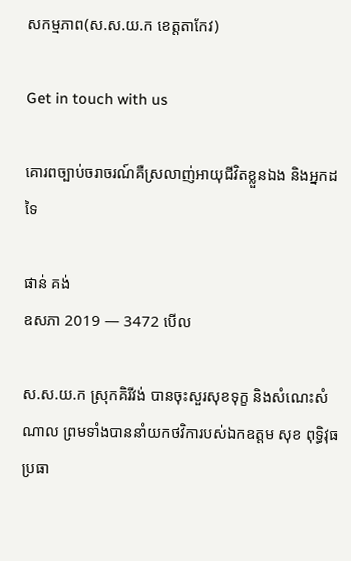សកម្មភាព(ស.ស.យ.ក ខេត្តតាកែវ)

Get in touch with us

គោរពច្បាប់ចរាចរណ៍គឺស្រលាញ់អាយុជីវិតខ្លួនឯង និងអ្នកដទៃ

ផាន់ គង់
ឧសភា 2019 — 3472 បើល

ស.ស.យ.ក ស្រុកគិរីវង់ បានចុះសួរសុខទុក្ខ និងសំណេះសំណាល ព្រមទាំងបាននាំយកថវិការបស់ឯកឧត្តម សុខ ពុទ្ធិវុធ ប្រធា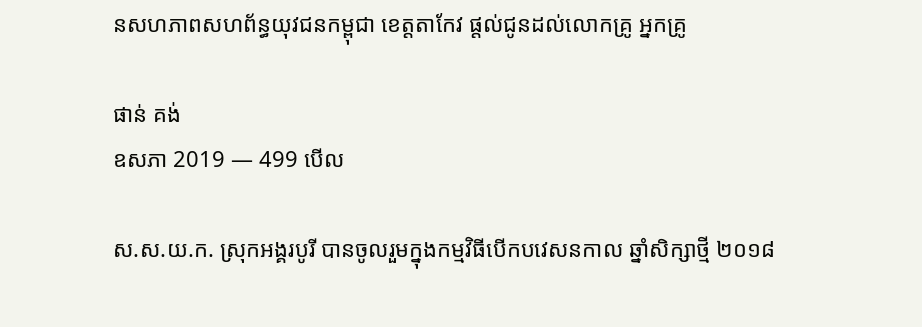នសហភាពសហព័ន្ធយុវជនកម្ពុជា ខេត្តតាកែវ ផ្តល់ជូនដល់លោកគ្រូ អ្នកគ្រូ

ផាន់ គង់
ឧសភា 2019 — 499 បើល

ស.ស.យ.ក. ស្រុកអង្គរបូរី បានចូលរួមក្នុងកម្មវិធីបើកបវេសនកាល ឆ្នាំសិក្សាថ្មី ២០១៨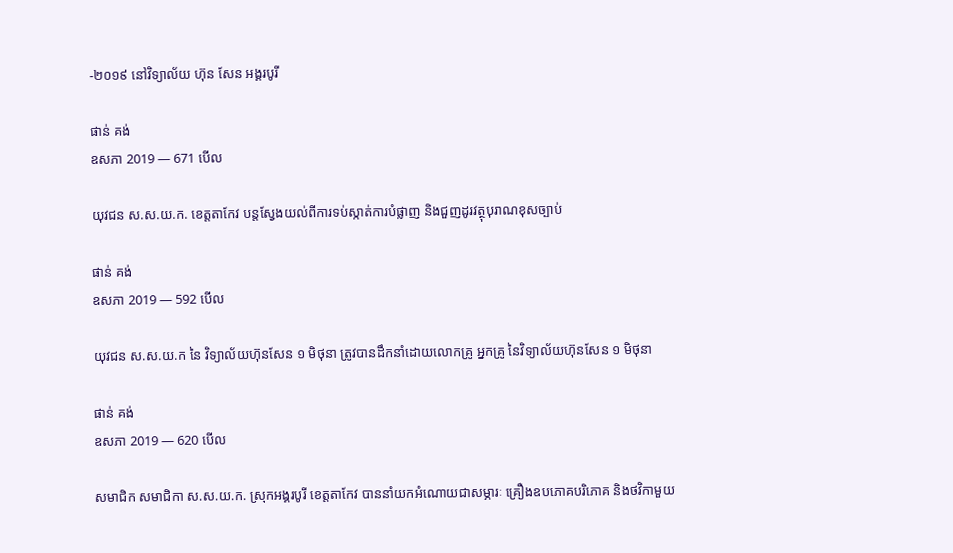-២០១៩ នៅវិទ្យាល័យ ហ៊ុន សែន អង្គរបូរី

ផាន់ គង់
ឧសភា 2019 — 671 បើល

យុវជន ស.ស.យ.ក. ខេត្តតាកែវ បន្តស្វែងយល់ពីការទប់ស្កាត់ការបំផ្លាញ និងជួញដូរវត្ថុបុរាណខុសច្បាប់

ផាន់ គង់
ឧសភា 2019 — 592 បើល

យុវជន ស.ស.យ.ក នៃ វិទ្យាល័យហ៊ុនសែន ១ មិថុនា ត្រូវបានដឹកនាំដោយលោកគ្រូ អ្នកគ្រូ នៃវិទ្យាល័យហ៊ុនសែន ១ មិថុនា

ផាន់ គង់
ឧសភា 2019 — 620 បើល

សមាជិក សមាជិកា ស.ស.យ.ក. ស្រុកអង្គរបូរី ខេត្តតាកែវ បាននាំយកអំណោយជាសម្ភារៈ គ្រឿងឧបភោគបរិភោគ និងថវិកាមួយ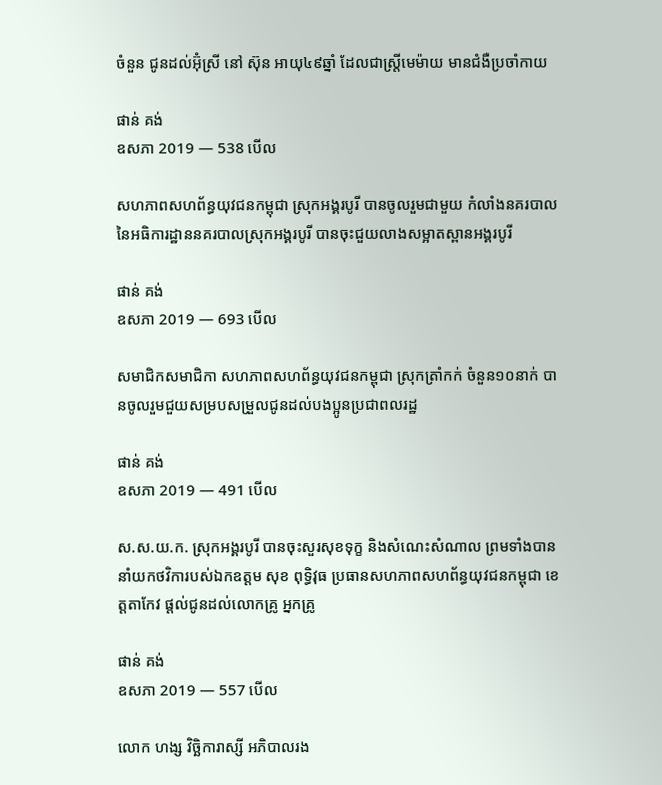ចំនួន ជូនដល់អ៊ុំស្រី នៅ ស៊ុន អាយុ៤៩ឆ្នាំ ដែលជាស្រ្តីមេម៉ាយ មានជំងឺប្រចាំកាយ

ផាន់ គង់
ឧសភា 2019 — 538 បើល

សហភាពសហព័ន្ធយុវជនកម្ពុជា ស្រុកអង្គរបូរី បានចូលរួមជាមួយ កំលាំងនគរបាលនៃអធិការដ្ឋាននគរបាលស្រុកអង្គរបូរី បានចុះជួយលាងសម្អាតស្ពានអង្គរបូរី

ផាន់ គង់
ឧសភា 2019 — 693 បើល

សមាជិកសមាជិកា សហភាពសហព័ន្ធយុវជនកម្ពុជា ស្រុកត្រាំកក់ ចំនួន១០នាក់ បានចូលរួមជួយសម្របសម្រួលជូនដល់បងប្អូនប្រជាពលរដ្ឋ

ផាន់ គង់
ឧសភា 2019 — 491 បើល

ស.ស.យ.ក. ស្រុកអង្គរបូរី បានចុះសួរសុខទុក្ខ និងសំណេះសំណាល ព្រមទាំងបាននាំយកថវិការបស់ឯកឧត្តម សុខ ពុទ្ធិវុធ ប្រធានសហភាពសហព័ន្ធយុវជនកម្ពុជា ខេត្តតាកែវ ផ្តល់ជូនដល់លោកគ្រូ អ្នកគ្រូ

ផាន់ គង់
ឧសភា 2019 — 557 បើល

លោក ហង្ស វិច្ឆិការាស្សី អភិបាលរង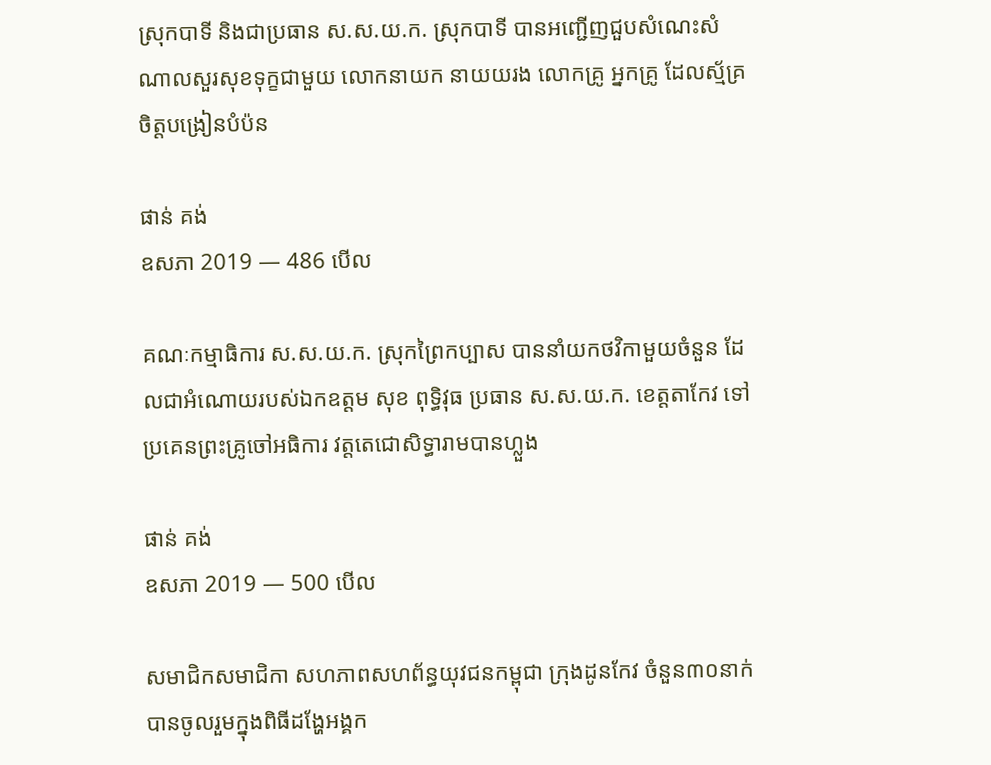ស្រុកបាទី និងជាប្រធាន ស.ស.យ.ក. ស្រុកបាទី បានអញ្ជើញជួបសំណេះសំណាលសួរសុខទុក្ខជាមួយ លោកនាយក នាយយរង លោកគ្រូ អ្នកគ្រូ ដែលស្ម័គ្រចិត្តបង្រៀនបំប៉ន

ផាន់ គង់
ឧសភា 2019 — 486 បើល

គណៈកម្មាធិការ ស.ស.យ.ក. ស្រុកព្រៃកប្បាស បាននាំយកថវិកាមួយចំនួន ដែលជាអំណោយរបស់ឯកឧត្តម សុខ ពុទ្ធិវុធ ប្រធាន ស.ស.យ.ក. ខេត្តតាកែវ ទៅប្រគេនព្រះគ្រូចៅអធិការ វត្តតេជោសិទ្ធារាមបានហ្លួង

ផាន់ គង់
ឧសភា 2019 — 500 បើល

សមាជិកសមាជិកា សហភាពសហព័ន្ធយុវជនកម្ពុជា ក្រុងដូនកែវ ចំនួន៣០នាក់ បានចូលរួមក្នុងពិធីដង្ហែអង្គក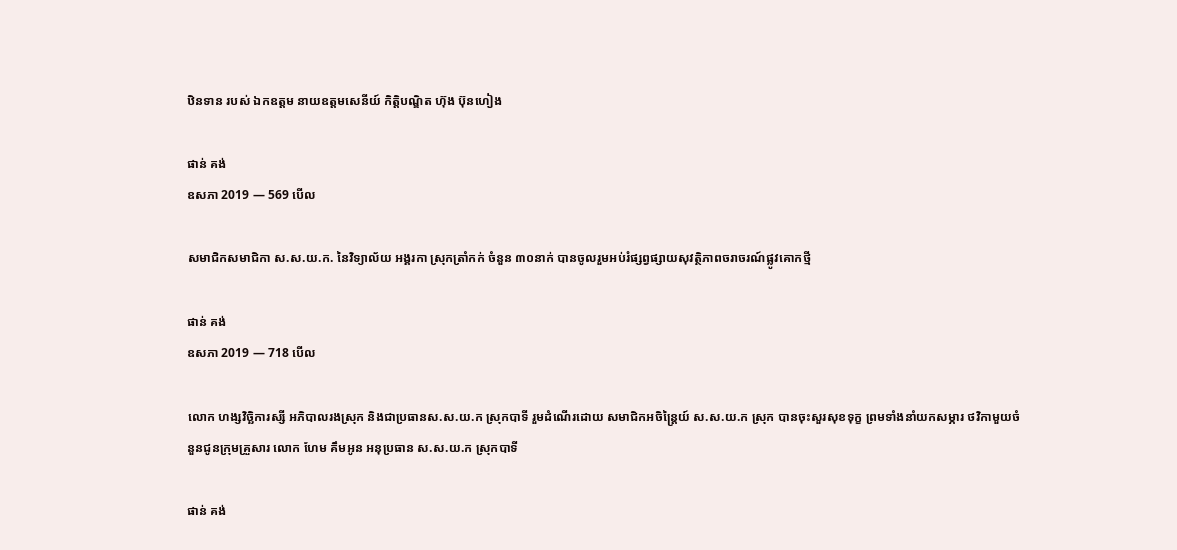ឋិនទាន របស់ ឯកឧត្តម នាយឧត្តមសេនីយ៍ កិត្តិបណ្ឌិត ហ៊ុង ប៊ុនហៀង

ផាន់ គង់
ឧសភា 2019 — 569 បើល

សមាជិកសមាជិកា ស.ស.យ.ក. នៃវិទ្យាល័យ អង្គរកា ស្រុកត្រាំកក់ ចំនួន ៣០នាក់ បានចូលរួមអប់រំផ្សព្វផ្សាយសុវត្ថិភាពចរាចរណ៍ផ្លូវគោកថ្មី

ផាន់ គង់
ឧសភា 2019 — 718 បើល

លោក ហង្សវិច្ឆិការស្សី អភិបាលរងស្រុក និងជាប្រធានស.ស.យ.ក ស្រុកបាទី រួមដំណើរដោយ សមាជិកអចិន្ត្រៃយ៍ ស.ស.យ.ក ស្រុក បានចុះសួរសុខទុក្ខ ព្រមទាំងនាំយកសម្ភារ ថវិកាមួយចំនួនជូនក្រុមគ្រួសារ លោក ហែម គឹមអូន អនុប្រធាន ស.ស.យ.ក ស្រុកបាទី

ផាន់ គង់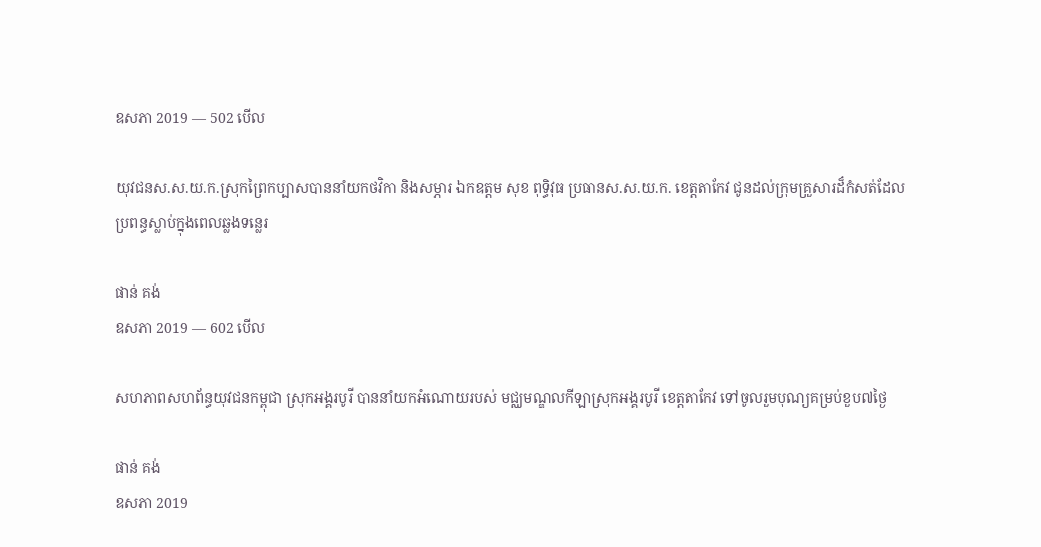ឧសភា 2019 — 502 បើល

យុវជនស.ស.យ.ក.ស្រុកព្រៃកប្បាសបាននាំយកថវិកា និងសម្ភារ ឯកឧត្តម សុខ ពុទ្ធិវុធ ប្រធានស.ស.យ.ក. ខេត្តតាកែវ ជូនដល់ក្រុមគ្រួសារដ៏កំសត់ដែល ប្រពន្ធស្លាប់ក្នុងពេលឆ្លងទន្លេរ

ផាន់ គង់
ឧសភា 2019 — 602 បើល

សហភាពសហព័ន្ធយុវជនកម្ពុជា ស្រុកអង្គរបូរី បាននាំយកអំណោយរបស់ មជ្ឈមណ្ឌលកីឡាស្រុកអង្គរបូរី ខេត្តតាកែវ ទៅចូលរួមបុណ្យគម្រប់ខួប៧ថ្ងៃ

ផាន់ គង់
ឧសភា 2019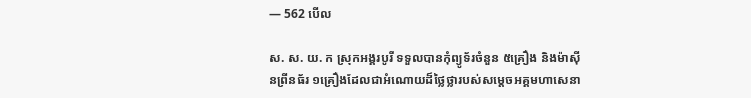— 562 បើល

ស. ស. យ. ក ស្រុកអង្គរបូរី ទទួលបានកុំព្យូទ័រចំនួន ៥គ្រឿង និងម៉ាស៊ីនព្រីនធ័រ ១គ្រឿងដែលជាអំណោយដ៏ថ្លៃថ្លារបស់សម្តេចអគ្គមហាសេនា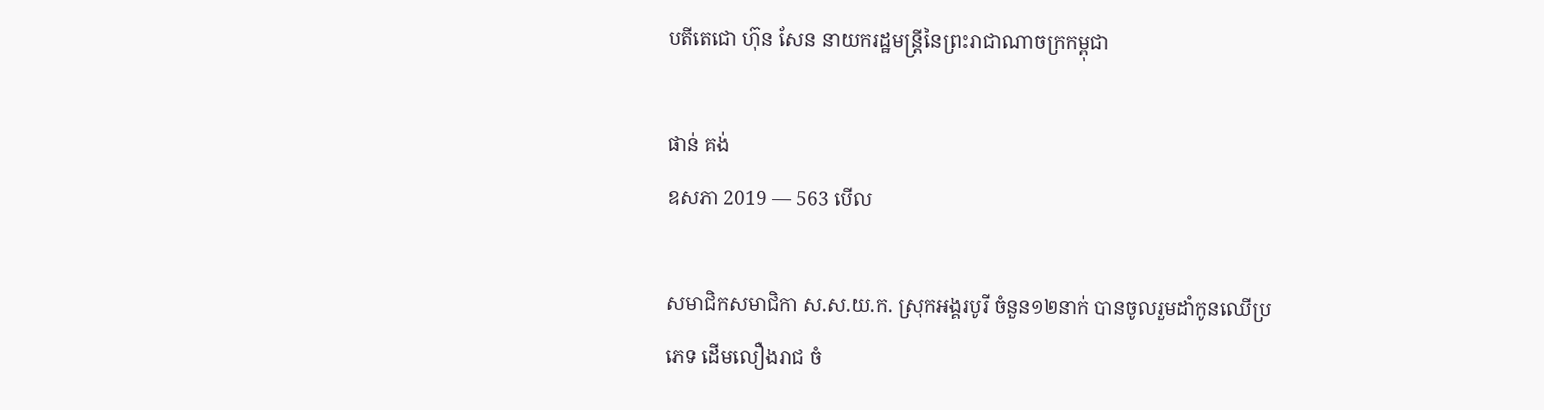បតីតេជោ ហ៊ុន សែន នាយករដ្ឋមន្ត្រីនៃព្រះរាជាណាចក្រកម្ពុជា

ផាន់ គង់
ឧសភា 2019 — 563 បើល

សមាជិកសមាជិកា ស.ស.យ.ក. ស្រុកអង្គរបូរី ចំនួន១២នាក់ បានចូលរួមដាំកូនឈើប្រភេទ ដើមលឿងរាជ ចំ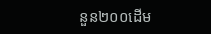នួន២០០ដើម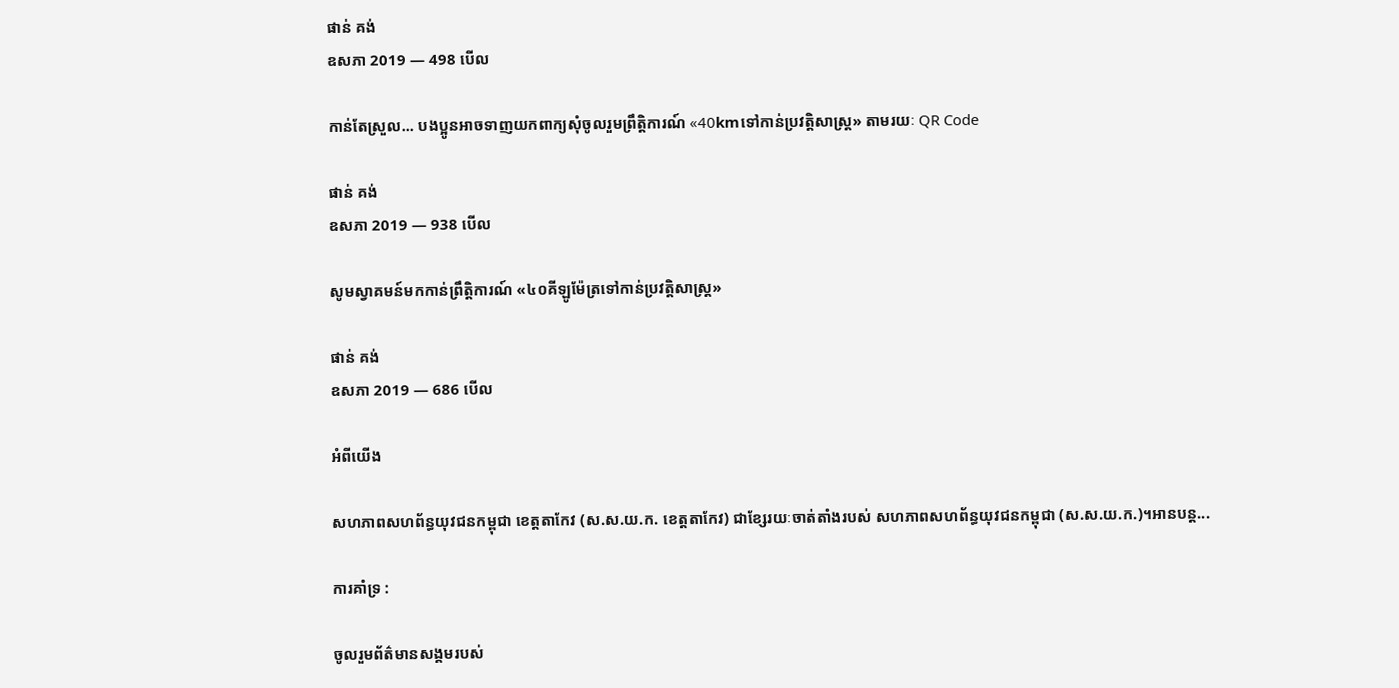ផាន់ គង់
ឧសភា 2019 — 498 បើល

កាន់តែស្រួល... បងប្អូនអាចទាញយកពាក្យសុំចូលរួមព្រឹត្តិការណ៍ «40kmទៅកាន់ប្រវត្តិសាស្ត្រ» តាមរយៈ QR Code

ផាន់ គង់
ឧសភា 2019 — 938 បើល

សូមស្វាគមន៍មកកាន់ព្រឹត្តិការណ៍ «៤០គីឡូម៉ែត្រទៅកាន់ប្រវត្តិសាស្ត្រ»

ផាន់ គង់
ឧសភា 2019 — 686 បើល

អំពីយើង

សហភាពសហព័ន្ធយុវជនកម្ពុជា ខេត្តតាកែវ (ស.ស.យ.ក. ខេត្តតាកែវ) ជាខ្សែរយៈចាត់តាំងរបស់ សហភាពសហព័ន្ធយុវជនកម្ពុជា (ស.ស.យ.ក.)។អានបន្ត...

ការគាំទ្រ :

ចូលរួមព័ត៌មានសង្គមរបស់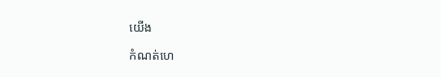យើង

កំណត់ហេ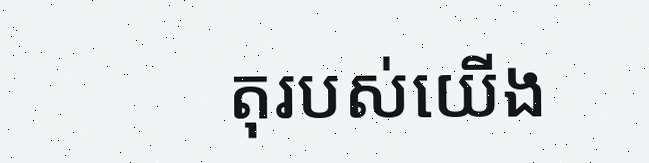តុរបស់យើង